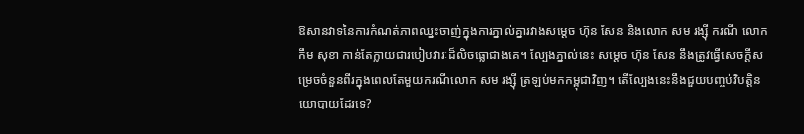ឱសានវាទនៃការកំណត់ភាពឈ្នះចាញ់ក្នុងការភ្នាល់គ្នារវាងសម្ដេច ហ៊ុន សែន និងលោក សម រង្ស៊ី ករណី លោក កឹម សុខា កាន់តែក្លាយជារបៀបវារៈដ៏លិចធ្លោជាងគេ។ ល្បែងភ្នាល់នេះ សម្ដេច ហ៊ុន សែន នឹងត្រូវធ្វើសេចក្ដីសម្រេចចំនួនពីរក្នុងពេលតែមួយករណីលោក សម រង្ស៊ី ត្រឡប់មកកម្ពុជាវិញ។ តើល្បែងនេះនឹងជួយបញ្ចប់វិបត្តិនយោបាយដែរទេ?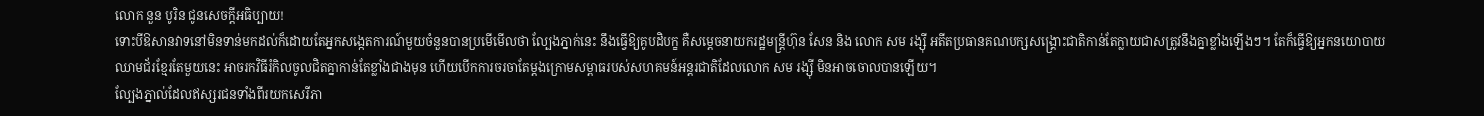លោក នួន បូរិន ជូនសេចក្ដីអធិប្បាយ!
ទោះបីឱសានវាទនៅមិនទាន់មកដល់ក៏ដោយតែអ្នកសង្កេតការណ៍មួយចំនួនបានប្រមើមើលថា ល្បែងភ្នាក់នេះ នឹងធ្វើឱ្យគូបដិបក្ខ គឺសម្ដេចនាយករដ្ឋមន្រ្ដីហ៊ុន សែន និង លោក សម រង្ស៊ី អតីតប្រធានគណបក្សសង្រ្គោះជាតិកាន់តែក្លាយជាសត្រូវនឹងគ្នាខ្លាំងឡើងៗ។ តែក៏ធ្វើឱ្យអ្នកនយោបាយឈាមជ័រខ្មែរតែមួយនេះ អាចរកវិធីរំកិលចូលជិតគ្នាកាន់តែខ្លាំងជាងមុន ហើយបើកការចរចាតែម្ដងក្រោមសម្ពាធរបស់សហគមន៍អន្តរជាតិដែលលោក សម រង្ស៊ី មិនអាចចោលបានឡើយ។
ល្បែងភ្នាល់ដែលឥស្សរជនទាំងពីរយកសេរីភា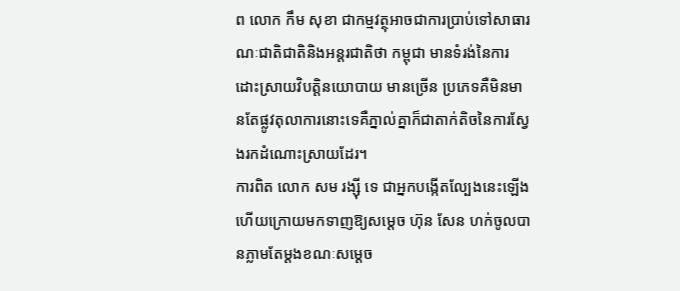ព លោក កឹម សុខា ជាកម្មវត្ថុអាចជាការប្រាប់ទៅសាធារណៈជាតិជាតិនិងអន្តរជាតិថា កម្ពុជា មានទំរង់នៃការដោះស្រាយវិបត្តិនយោបាយ មានច្រើន ប្រភេទគឺមិនមានតែផ្លូវតុលាការនោះទេគឺភ្នាល់គ្នាក៏ជាតាក់តិចនៃការស្វែងរកដំណោះស្រាយដែរ។
ការពិត លោក សម រង្ស៊ី ទេ ជាអ្នកបង្កើតល្បែងនេះឡើង ហើយក្រោយមកទាញឱ្យសម្ដេច ហ៊ុន សែន ហក់ចូលបានភ្លាមតែម្ដងខណៈសម្ដេច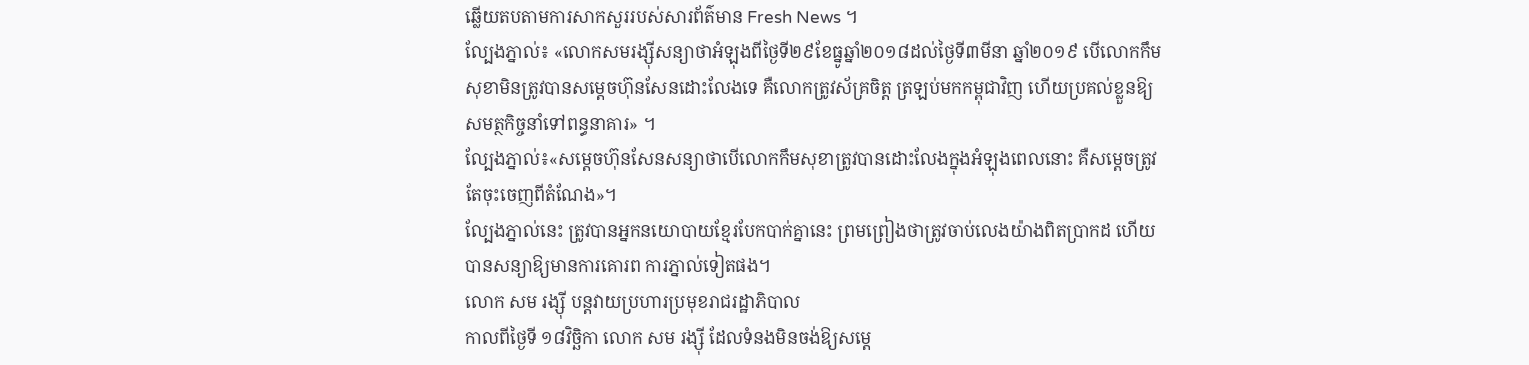ឆ្លើយតបតាមការសាកសួររបស់សារព័ត៌មាន Fresh News ។
ល្បែងភ្នាល់៖ «លោកសមរង្ស៊ីសន្យាថាអំឡុងពីថ្ងៃទី២៩ខែធ្នូឆ្នាំ២០១៨ដល់ថ្ងៃទី៣មីនា ឆ្នាំ២០១៩ បើលោកកឹមសុខាមិនត្រូវបានសម្ដេចហ៊ុនសែនដោះលែងទេ គឺលោកត្រូវស័គ្រចិត្ត ត្រឡប់មកកម្ពុជាវិញ ហើយប្រគល់ខ្លួនឱ្យសមត្ថកិច្ចនាំទៅពន្ធនាគារ» ។
ល្បែងភ្នាល់៖«សម្ដេចហ៊ុនសែនសន្យាថាបើលោកកឹមសុខាត្រូវបានដោះលែងក្នុងអំឡុងពេលនោះ គឺសម្ដេចត្រូវតែចុះចេញពីតំណែង»។
ល្បែងភ្នាល់នេះ ត្រូវបានអ្នកនយោបាយខ្មែរបែកបាក់គ្នានេះ ព្រមព្រៀងថាត្រូវចាប់លេងយ៉ាងពិតប្រាកដ ហើយបានសន្យាឱ្យមានការគោរព ការភ្នាល់ទៀតផង។
លោក សម រង្ស៊ី បន្តវាយប្រហារប្រមុខរាជរដ្ឋាភិបាល
កាលពីថ្ងៃទី ១៨វិច្ឆិកា លោក សម រង្ស៊ី ដែលទំនងមិនចង់ឱ្យសម្ដេ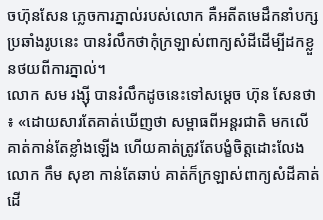ចហ៊ុនសែន ភ្លេចការភ្នាល់របស់លោក គឺអតីតមេដឹកនាំបក្សប្រឆាំងរូបនេះ បានរំលឹកថាកុំក្រឡាស់ពាក្យសំដីដើម្បីដកខ្លួនថយពីការភ្នាល់។
លោក សម រង្ស៊ី បានរំលឹកដូចនេះទៅសម្ដេច ហ៊ុន សែនថា ៖ «ដោយសារតែគាត់ឃើញថា សម្ពាធពីអន្តរជាតិ មកលើគាត់កាន់តែខ្លាំងឡើង ហើយគាត់ត្រូវតែបង្ខំចិត្តដោះលែងលោក កឹម សុខា កាន់តែឆាប់ គាត់ក៏ក្រឡាស់ពាក្យសំដីគាត់ ដើ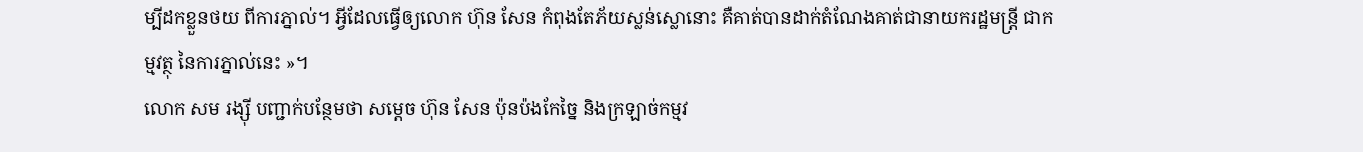ម្បីដកខ្លួនថយ ពីការភ្នាល់។ អ្វីដែលធ្វើឲ្យលោក ហ៊ុន សែន កំពុងតែភ័យស្លន់ស្លោនោះ គឺគាត់បានដាក់តំណែងគាត់ជានាយករដ្ឋមន្ត្រី ជាកម្មវត្ថុ នៃការភ្នាល់នេះ »។
លោក សម រង្ស៊ី បញ្ជាក់បន្ថែមថា សម្ដេច ហ៊ុន សែន ប៉ុនប៉ងកែច្នៃ និងក្រឡាច់កម្មវ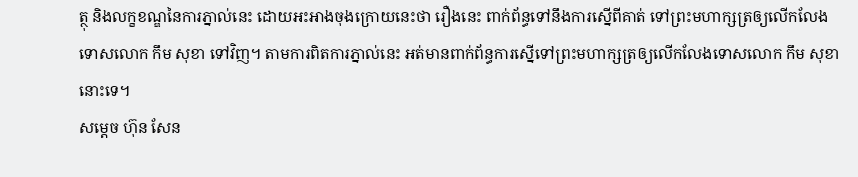ត្ថុ និងលក្ខខណ្ឌនៃការភ្នាល់នេះ ដោយអះអាងចុងក្រោយនេះថា រឿងនេះ ពាក់ព័ន្ធទៅនឹងការស្នើពីគាត់ ទៅព្រះមហាក្សត្រឲ្យលើកលែងទោសលោក កឹម សុខា ទៅវិញ។ តាមការពិតការភ្នាល់នេះ អត់មានពាក់ព័ន្ធការស្នើទៅព្រះមហាក្សត្រឲ្យលើកលែងទោសលោក កឹម សុខា នោះទេ។
សម្ដេច ហ៊ុន សែន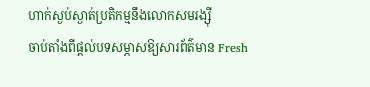ហាក់ស្ងប់ស្ងាត់ប្រតិកម្មនឹងលោកសមរង្ស៊ី
ចាប់តាំងពីផ្ដល់បទសម្ភាសឱ្យសារព័ត៌មាន Fresh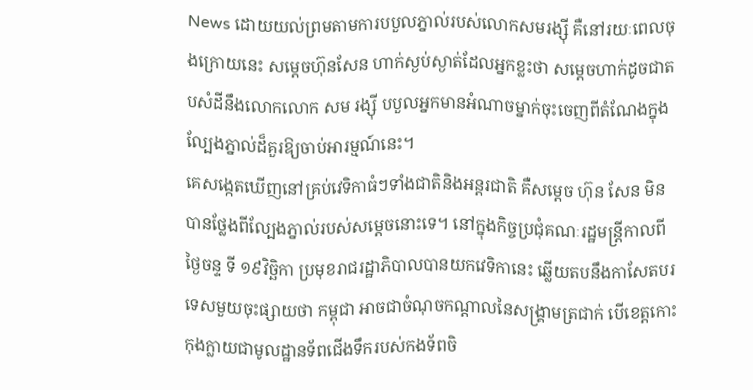News ដោយយល់ព្រមតាមការបបួលភ្នាល់របស់លោកសមរង្ស៊ី គឺនៅរយៈពេលចុងក្រោយនេះ សម្ដេចហ៊ុនសែន ហាក់ស្ងប់ស្ងាត់ដែលអ្នកខ្លះថា សម្ដេចហាក់ដូចជាតបសំដីនឹងលោកលោក សម រង្ស៊ី បបួលអ្នកមានអំណាចម្នាក់ចុះចេញពីតំណែងក្នុងល្បែងភ្នាល់ដ៏គួរឱ្យចាប់អារម្មណ៍នេះ។
គេសង្កេតឃើញនៅគ្រប់វេទិកាធំៗទាំងជាតិនិងអន្តរជាតិ គឺសម្ដេច ហ៊ុន សែន មិនបានថ្លែងពីល្បែងភ្នាល់របស់សម្ដេចនោះទេ។ នៅក្នុងកិច្ចប្រជុំគណៈរដ្ឋមន្ត្រីកាលពីថ្ងៃចន្ទ ទី ១៩វិច្ឆិកា ប្រមុខរាជរដ្ឋាភិបាលបានយកវេទិកានេះ ឆ្លើយតបនឹងកាសែតបរទេសមួយចុះផ្សាយថា កម្ពុជា អាចជាចំណុចកណ្ដាលនៃសង្រ្គាមត្រជាក់ បើខេត្តកោះកុងក្លាយជាមូលដ្ឋានទ័ពជើងទឹករបស់កងទ័ពចិ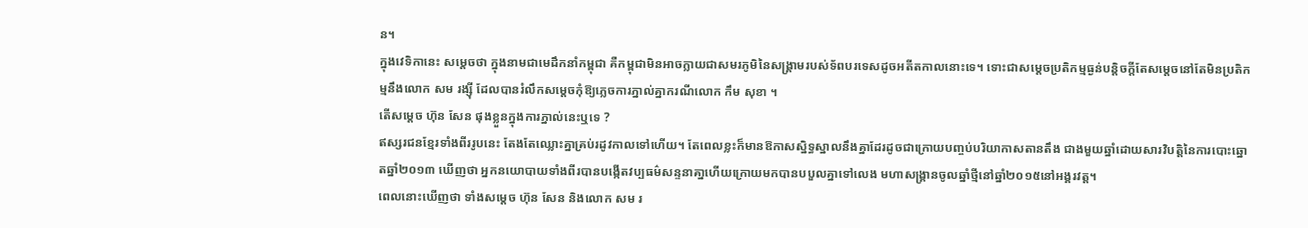ន។
ក្នុងវេទិកានេះ សម្ដេចថា ក្នុងនាមជាមេដឹកនាំកម្ពុជា គឺកម្ពុជាមិនអាចក្លាយជាសមរភូមិនៃសង្រ្គាមរបស់ទ័ពបរទេសដូចអតីតកាលនោះទេ។ ទោះជាសម្ដេចប្រតិកម្មធ្ងន់បន្តិចក្ដីតែសម្ដេចនៅតែមិនប្រតិកម្មនឹងលោក សម រង្ស៊ី ដែលបានរំលឹកសម្ដេចកុំឱ្យភ្លេចការភ្នាល់គ្នាករណីលោក កឹម សុខា ។
តើសម្ដេច ហ៊ុន សែន ផុងខ្លួនក្នុងការភ្នាល់នេះឬទេ ?
ឥស្សរជនខ្មែរទាំងពីររូបនេះ តែងតែឈ្លោះគ្នាគ្រប់រដូវកាលទៅហើយ។ តែពេលខ្លះក៏មានឱកាសស្និទ្ធស្នាលនឹងគ្នាដែរដូចជាក្រោយបញ្ចប់បរិយាកាសតានតឹង ជាងមួយឆ្នាំដោយសារវិបត្តិនៃការបោះឆ្នោតឆ្នាំ២០១៣ ឃើញថា អ្នកនយោបាយទាំងពីរបានបង្កើតវប្បធម៌សន្ទនាគា្នហើយក្រោយមកបានបបួលគ្នាទៅលេង មហាសង្រ្គានចូលឆ្នាំថ្មីនៅឆ្នាំ២០១៥នៅអង្គរវត្ត។
ពេលនោះឃើញថា ទាំងសម្ដេច ហ៊ុន សែន និងលោក សម រ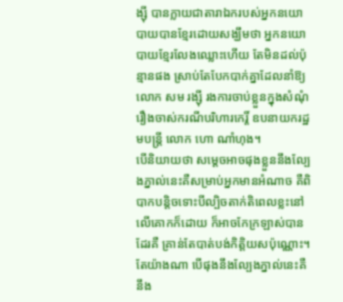ង្ស៊ី បានក្លាយជាតារាឯករបស់អ្នកនយោបាយបានខ្មែរដោយសង្ឃឹមថា អ្នកនយោបាយខ្មែរលែងឈ្លោះហើយ តែមិនដល់ប៉ុន្មានផង ស្រាប់តែបែកបាក់គ្នាដែលនាំឱ្យលោក សម រង្ស៊ី រងការចាប់ខ្លួនក្នុងសំណុំរឿងចាស់ករណីបរិហារកេរ្តិ៍ ឧបនាយករដ្ឋមបន្ត្រី លោក ហោ ណាំហុង។
បើនិយាយថា សម្ដេចអាចផុងខ្លួននឹងល្បែងភ្នាល់នេះគឺសម្រាប់អ្នកមានអំណាច គឺពិបាកបន្តិចទោះបីល្បិចតាក់តិពេលខ្លះនៅលើគោកក៏ដោយ ក៏អាចកែក្រឡាស់បានដែរគឺ គ្រាន់តែបាត់បង់កិត្តិយសប៉ុណ្ណោះ។ តែយ៉ាងណា បើផុងនឹងល្បែងភ្នាល់នេះគឺនឹង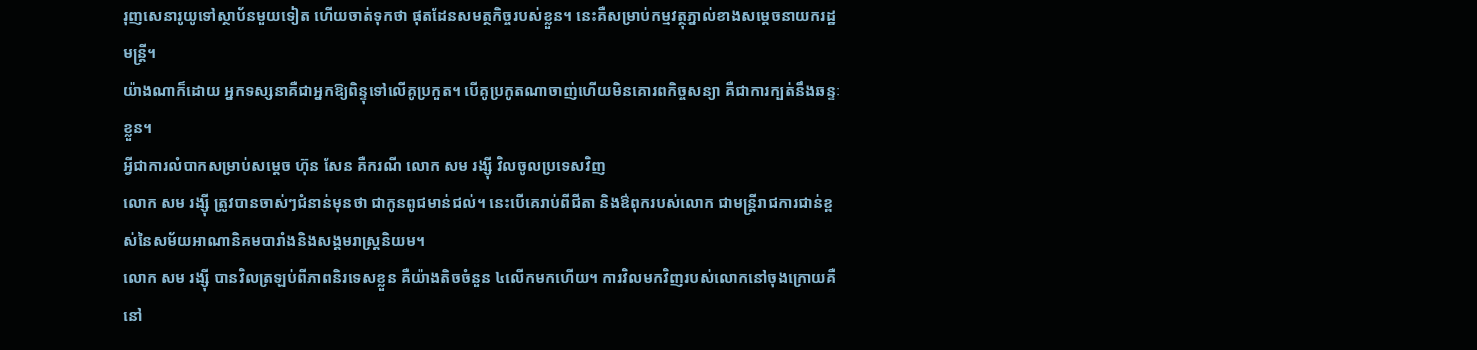រុញសេនារូយូទៅស្ថាប័នមួយទៀត ហើយចាត់ទុកថា ផុតដែនសមត្ថកិច្ចរបស់ខ្លួន។ នេះគឺសម្រាប់កម្មវត្ថុភ្នាល់ខាងសម្ដេចនាយករដ្ឋមន្ត្រី។
យ៉ាងណាក៏ដោយ អ្នកទស្សនាគឺជាអ្នកឱ្យពិន្ទុទៅលើគូប្រកួត។ បើគូប្រកូតណាចាញ់ហើយមិនគោរពកិច្ចសន្យា គឺជាការក្បត់នឹងឆន្ទៈខ្លួន។
អ្វីជាការលំបាកសម្រាប់សម្ដេច ហ៊ុន សែន គឺករណី លោក សម រង្ស៊ី វិលចូលប្រទេសវិញ
លោក សម រង្ស៊ី ត្រូវបានចាស់ៗជំនាន់មុនថា ជាកូនពូជមាន់ជល់។ នេះបើគេរាប់ពីជីតា និងឳពុករបស់លោក ជាមន្ត្រីរាជការជាន់ខ្ពស់នៃសម័យអាណានិគមបារាំងនិងសង្គមរាស្ត្រនិយម។
លោក សម រង្ស៊ី បានវិលត្រឡប់ពីភាពនិរទេសខ្លួន គឺយ៉ាងតិចចំនួន ៤លើកមកហើយ។ ការវិលមកវិញរបស់លោកនៅចុងក្រោយគឺនៅ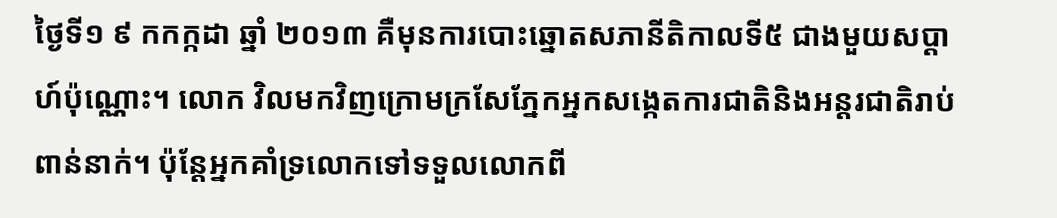ថ្ងៃទី១ ៩ កកក្កដា ឆ្នាំ ២០១៣ គឺមុនការបោះឆ្នោតសភានីតិកាលទី៥ ជាងមួយសប្ដាហ៍ប៉ុណ្ណោះ។ លោក វិលមកវិញក្រោមក្រសែភ្នែកអ្នកសង្កេតការជាតិនិងអន្តរជាតិរាប់ពាន់នាក់។ ប៉ុន្តែអ្នកគាំទ្រលោកទៅទទួលលោកពី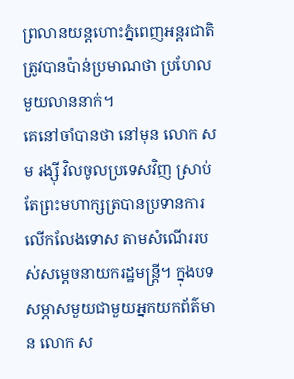ព្រលានយន្តហោះភ្នំពេញអន្តរជាតិត្រូវបានប៉ាន់ប្រមាណថា ប្រហែលមួយលាននាក់។
គេនៅចាំបានថា នៅមុន លោក សម រង្ស៊ី វិលចូលប្រទេសវិញ ស្រាប់តែព្រះមហាក្សត្របានប្រទានការលើកលែងទោស តាមសំណើររបស់សម្ដេចនាយករដ្ឋមន្ត្រី។ ក្នុងបទសម្ភាសមួយជាមួយអ្នកយកព័ត៌មាន លោក ស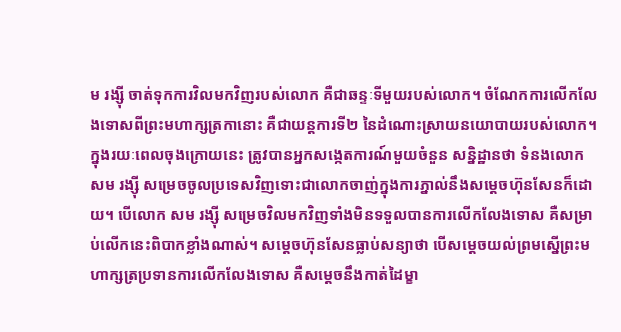ម រង្ស៊ី ចាត់ទុកការវិលមកវិញរបស់លោក គឺជាឆន្ទៈទីមួយរបស់លោក។ ចំណែកការលើកលែងទោសពីព្រះមហាក្សត្រកានោះ គឺជាយន្តការទី២ នៃដំណោះស្រាយនយោបាយរបស់លោក។
ក្នុងរយៈពេលចុងក្រោយនេះ ត្រូវបានអ្នកសង្កេតការណ៍មួយចំនួន សន្និដ្ឋានថា ទំនងលោក សម រង្ស៊ី សម្រេចចូលប្រទេសវិញទោះជាលោកចាញ់ក្នុងការភ្នាល់នឹងសម្ដេចហ៊ុនសែនក៏ដោយ។ បើលោក សម រង្ស៊ី សម្រេចវិលមកវិញទាំងមិនទទួលបានការលើកលែងទោស គឺសម្រាប់លើកនេះពិបាកខ្លាំងណាស់។ សម្ដេចហ៊ុនសែនធ្លាប់សន្យាថា បើសម្ដេចយល់ព្រមស្នើព្រះមហាក្សត្រប្រទានការលើកលែងទោស គឺសម្ដេចនឹងកាត់ដៃម្ខា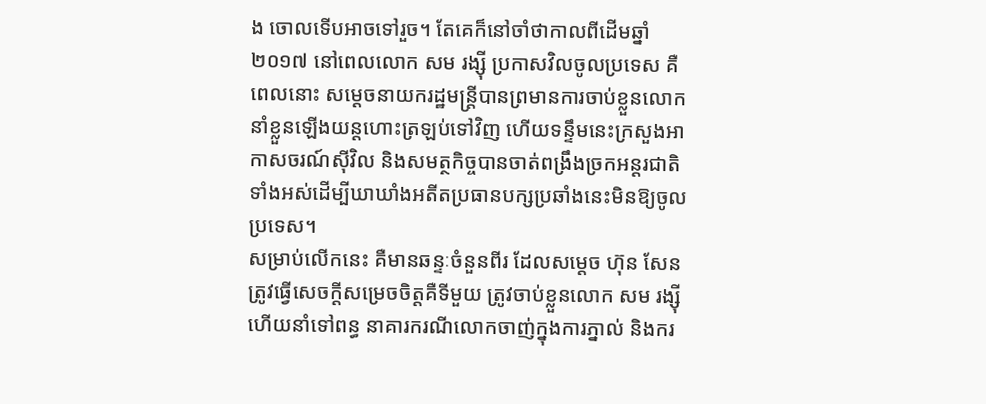ង ចោលទើបអាចទៅរួច។ តែគេក៏នៅចាំថាកាលពីដើមឆ្នាំ ២០១៧ នៅពេលលោក សម រង្ស៊ី ប្រកាសវិលចូលប្រទេស គឺពេលនោះ សម្ដេចនាយករដ្ឋមន្ត្រីបានព្រមានការចាប់ខ្លួនលោកនាំខ្លួនឡើងយន្តហោះត្រឡប់ទៅវិញ ហើយទន្ទឹមនេះក្រសួងអាកាសចរណ៍ស៊ីវិល និងសមត្ថកិច្ចបានចាត់ពង្រឹងច្រកអន្តរជាតិទាំងអស់ដើម្បីឃាឃាំងអតីតប្រធានបក្សប្រឆាំងនេះមិនឱ្យចូលប្រទេស។
សម្រាប់លើកនេះ គឺមានឆន្ទៈចំនួនពីរ ដែលសម្ដេច ហ៊ុន សែន ត្រូវធ្វើសេចក្ដីសម្រេចចិត្តគឺទីមួយ ត្រូវចាប់ខ្លួនលោក សម រង្ស៊ី ហើយនាំទៅពន្ធ នាគារករណីលោកចាញ់ក្នុងការភ្នាល់ និងករ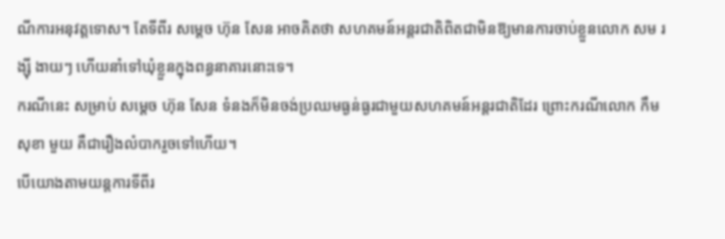ណីការអនុវត្តទោស។ តែទីពីរ សម្ដេច ហ៊ុន សែន អាចគិតថា សហគមន៍អន្តរជាតិពិតជាមិនឱ្យមានការចាប់ខ្លួនលោក សម រង្ស៊ី ងាយៗ ហើយនាំទៅឃុំខ្លួនក្នុងពន្ធនាគារនោះទេ។
ករណីនេះ សម្រាប់ សម្ដេច ហ៊ុន សែន ទំនងក៏មិនចង់ប្រឈមធ្ងន់ធ្ងរជាមួយសហគមន៍អន្តរជាតិដែរ ព្រោះករណីលោក កឹម សុខា មួយ គឺជារឿងលំបាករួចទៅហើយ។
បើយោងតាមយន្តការទីពីរ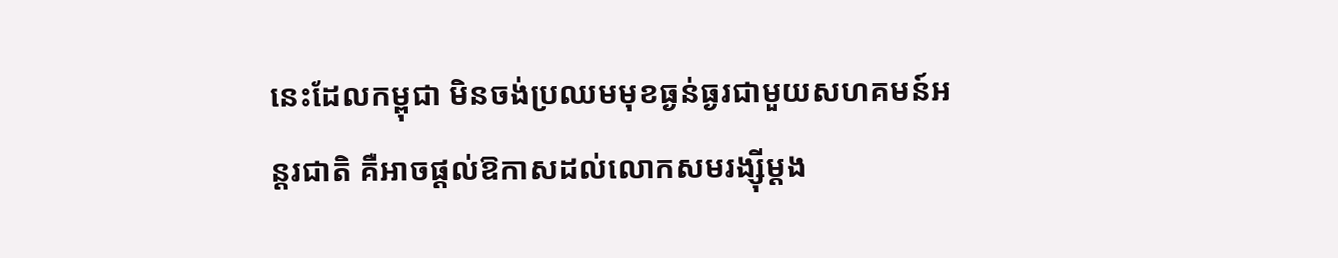នេះដែលកម្ពុជា មិនចង់ប្រឈមមុខធ្ងន់ធ្ងរជាមួយសហគមន៍អន្តរជាតិ គឺអាចផ្ដល់ឱកាសដល់លោកសមរង្ស៊ីម្ដង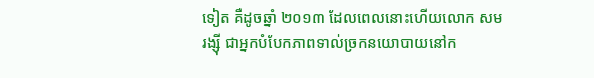ទៀត គឺដូចឆ្នាំ ២០១៣ ដែលពេលនោះហើយលោក សម រង្ស៊ី ជាអ្នកបំបែកភាពទាល់ច្រកនយោបាយនៅក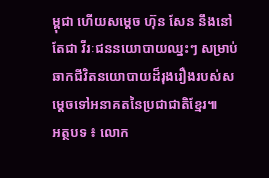ម្ពុជា ហើយសម្ដេច ហ៊ុន សែន នឹងនៅតែជា វីរៈជននយោបាយឈ្នះៗ សម្រាប់ឆាកជីវិតនយោបាយដ៏រុងរឿងរបស់សម្ដេចទៅអនាគតនៃប្រជាជាតិខ្មែរ៕
អត្ថបទ ៖ លោក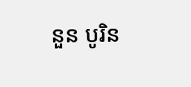នួន បូរិន